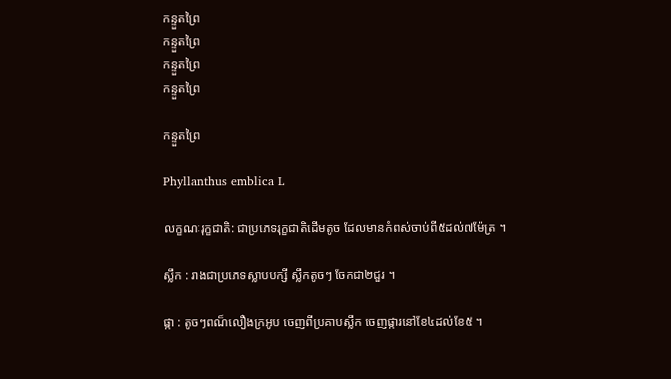កន្ទួតព្រៃ
កន្ទួតព្រៃ
កន្ទួតព្រៃ
កន្ទួតព្រៃ

កន្ទួតព្រៃ

Phyllanthus emblica L

លក្ខណៈរុក្ខជាតិ: ជាប្រភេទរុក្ខជាតិដើមតូច ដែលមានកំពស់ចាប់ពី៥ដល់៧ម៉ែត្រ ។

ស្លឹក : រាងជាប្រភេទស្លាបបក្សី ស្លឹកតូចៗ ចែកជា២ជួរ ។

ផ្កា : តូចៗពណ៏លឿងក្រអូប ចេញពីប្រគាបស្លឹក ចេញផ្ការនៅខែ៤ដល់ខែ៥ ។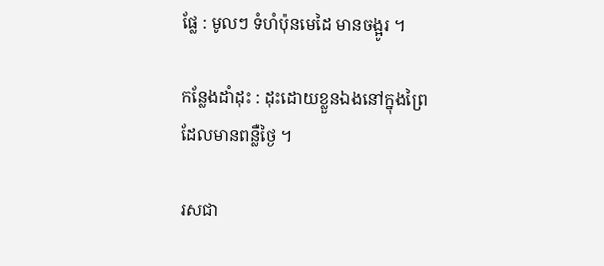ផ្លែ : មូលៗ ទំហំប៉ុនមេដៃ មានចង្អូរ ។

កន្លែងដាំដុះ : ដុះដោយខ្លួនឯងនៅក្នុងព្រៃដែលមានពន្លឺថ្ងៃ ។

រសជា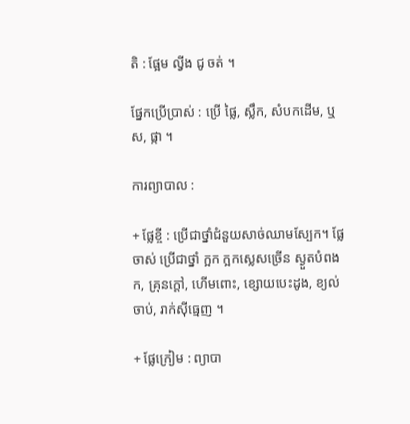តិ : ផ្អែម ល្វីង ជូ ចត់ ។

ផ្នែកប្រើប្រាស់ : ប្រើ ផ្លៃ, ស្លឹក, សំបកដើម, ឬស, ផ្កា ។

ការព្យាបាល :

+ ផ្លែខ្ចី : ប្រើជាថ្នាំជំនួយសាច់ឈាមស្បែក។ ផ្លែចាស់ ប្រើជាថ្នាំ ក្អក ក្អកស្លេសច្រើន ស្ងួតបំពងក, គ្រុនក្តៅ, ហើមពោះ, ខ្សោយបេះដូង, ខ្យល់ចាប់, រាក់ស៊ីធ្មេញ ។

+ ផ្លែក្រៀម : ព្យាបា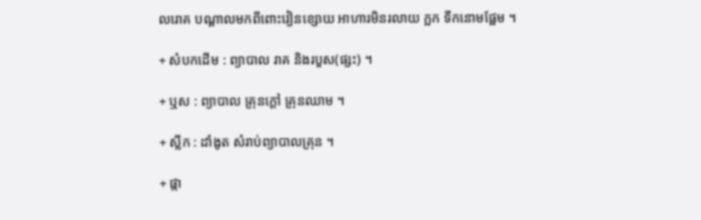លរោគ បណ្តាលមកពីពោះវៀនខ្សោយ អាហារមិនរលាយ ក្អក ទឹកនោមផ្អែម ។

+ សំបកដើម : ព្យាបាល រាគ និងរបួស(ផ្សះ) ។

+ ឬស : ព្យាបាល គ្រុនក្តៅ គ្រុនឈាម ។

+ ស្លឹក : ដាំងូត សំរាប់ព្យាបាលគ្រុន ។

+ ផ្កា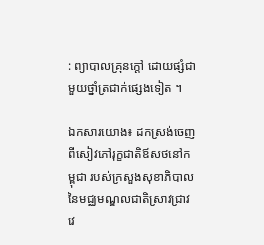: ព្យាបាលគ្រុនក្តៅ ដោយផ្សំជាមួយថ្នាំត្រជាក់ផ្សេងទៀត ។

ឯកសារយោង៖ ដកស្រង់ចេញពីសៀវភៅរុក្ខជាតិឪសថនៅកម្ពុជា របស់ក្រសួងសុខាភិបាលនៃមជ្ឈមណ្ឌលជាតិស្រាវជ្រាវវេ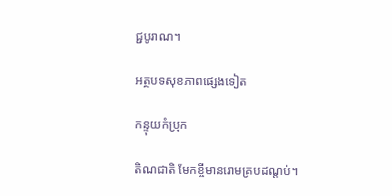ជ្ជបូរាណ។

អត្ថបទសុខភាពផ្សេងទៀត

កន្ទុយកំប្រុក

តិណជាតិ មែកខ្ចីមានរោមគ្របដណ្តប់។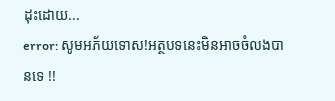ដុះដោយ...
error: សូមអភ័យទោស!អត្ថបទនេះមិនអាចចំលងបានទេ !!